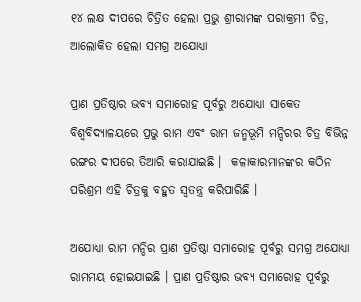୧୪ ଲକ୍ଷ ଦୀପରେ ଚିତ୍ରିତ ହେଲା ପ୍ରଭୁ ଶ୍ରୀରାମଙ୍କ ପରାକ୍ରମୀ ଚିତ୍ର, ଆଲୋକିତ ହେଲା ସମଗ୍ର ଅଯୋଧ୍ୟା

ପ୍ରାଣ ପ୍ରତିଷ୍ଠାର ଭବ୍ୟ ସମାରୋହ ପୂର୍ବରୁ ଅଯୋଧ୍ୟା ସାକେତ ବିଶ୍ୱବିଦ୍ୟାଳୟରେ ପ୍ରଭୁ ରାମ ଏବଂ ରାମ ଜନ୍ମଭୂମି ମନ୍ଦିରର ଚିତ୍ର ବିଭିନ୍ନ ରଙ୍ଗର ଦୀପରେ ତିଆରି କରାଯାଇଛି ।  କଳାକାରମାନଙ୍କର କଠିନ ପରିଶ୍ରମ ଏହି ଚିତ୍ରକୁ ବହୁତ ସ୍ୱତନ୍ତ୍ର କରିପାରିଛି ।

ଅଯୋଧ୍ୟା ରାମ ମନ୍ଦିର ପ୍ରାଣ ପ୍ରତିଷ୍ଠା ସମାରୋହ ପୂର୍ବରୁ ସମଗ୍ର ଅଯୋଧ୍ୟା ରାମମୟ ହୋଇଯାଇଛି । ପ୍ରାଣ ପ୍ରତିଷ୍ଠାର ଭବ୍ୟ ସମାରୋହ ପୂର୍ବରୁ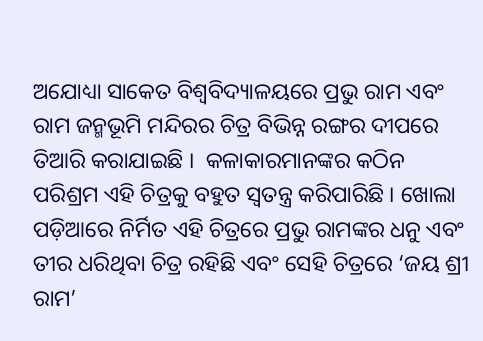ଅଯୋଧ୍ୟା ସାକେତ ବିଶ୍ୱବିଦ୍ୟାଳୟରେ ପ୍ରଭୁ ରାମ ଏବଂ ରାମ ଜନ୍ମଭୂମି ମନ୍ଦିରର ଚିତ୍ର ବିଭିନ୍ନ ରଙ୍ଗର ଦୀପରେ ତିଆରି କରାଯାଇଛି ।  କଳାକାରମାନଙ୍କର କଠିନ ପରିଶ୍ରମ ଏହି ଚିତ୍ରକୁ ବହୁତ ସ୍ୱତନ୍ତ୍ର କରିପାରିଛି । ଖୋଲା ପଡ଼ିଆରେ ନିର୍ମିତ ଏହି ଚିତ୍ରରେ ପ୍ରଭୁ ରାମଙ୍କର ଧନୁ ଏବଂ ତୀର ଧରିଥିବା ଚିତ୍ର ରହିଛି ଏବଂ ସେହି ଚିତ୍ରରେ ‘ଜୟ ଶ୍ରୀ ରାମ’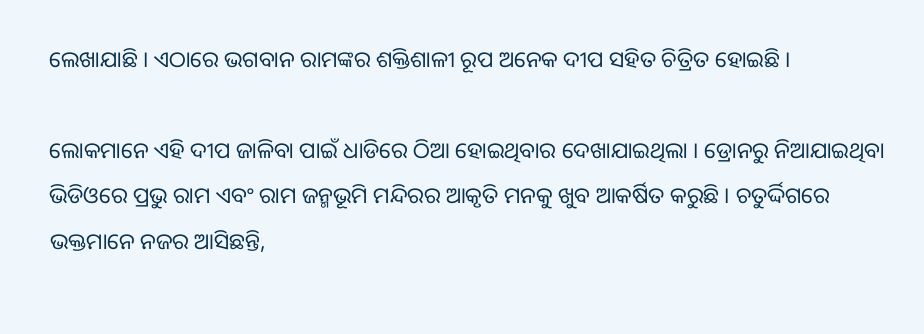ଲେଖାଯାଛି । ଏଠାରେ ଭଗବାନ ରାମଙ୍କର ଶକ୍ତିଶାଳୀ ରୂପ ଅନେକ ଦୀପ ସହିତ ଚିତ୍ରିତ ହୋଇଛି ।

ଲୋକମାନେ ଏହି ଦୀପ ଜାଳିବା ପାଇଁ ଧାଡିରେ ଠିଆ ହୋଇଥିବାର ଦେଖାଯାଇଥିଲା । ଡ୍ରୋନରୁ ନିଆଯାଇଥିବା ଭିଡିଓରେ ପ୍ରଭୁ ରାମ ଏବଂ ରାମ ଜନ୍ମଭୂମି ମନ୍ଦିରର ଆକୃତି ମନକୁ ଖୁବ ଆକର୍ଷିତ କରୁଛି । ଚତୁର୍ଦ୍ଦିଗରେ ଭକ୍ତମାନେ ନଜର ଆସିଛନ୍ତି,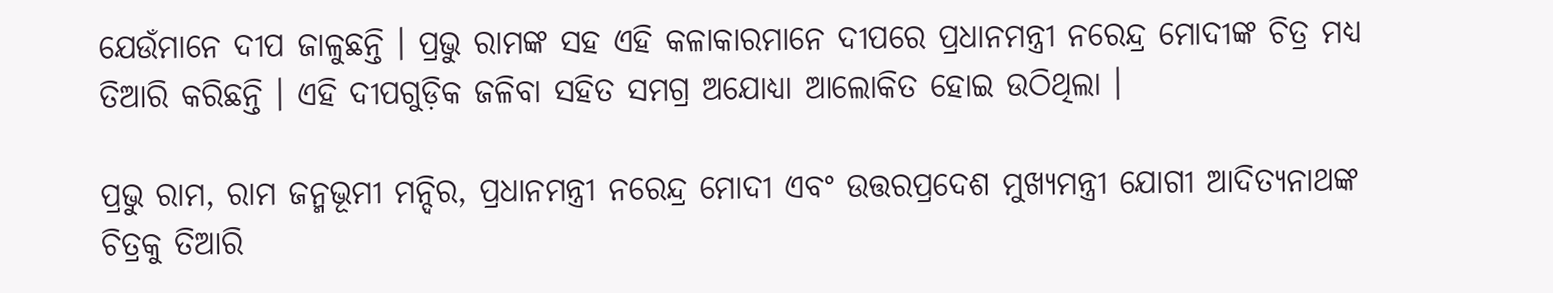ଯେଉଁମାନେ ଦୀପ ଜାଳୁଛନ୍ତି । ପ୍ରଭୁ ରାମଙ୍କ ସହ ଏହି କଳାକାରମାନେ ଦୀପରେ ପ୍ରଧାନମନ୍ତ୍ରୀ ନରେନ୍ଦ୍ର ମୋଦୀଙ୍କ ଚିତ୍ର ମଧ୍ୟ ତିଆରି କରିଛନ୍ତି । ଏହି ଦୀପଗୁଡ଼ିକ ଜଳିବା ସହିତ ସମଗ୍ର ଅଯୋଧ୍ୟା ଆଲୋକିତ ହୋଇ ଉଠିଥିଲା ।

ପ୍ରଭୁ ରାମ, ରାମ ଜନ୍ମଭୂମୀ ମନ୍ଦିର, ପ୍ରଧାନମନ୍ତ୍ରୀ ନରେନ୍ଦ୍ର ମୋଦୀ ଏବଂ ଉତ୍ତରପ୍ରଦେଶ ମୁଖ୍ୟମନ୍ତ୍ରୀ ଯୋଗୀ ଆଦିତ୍ୟନାଥଙ୍କ ଚିତ୍ରକୁ ତିଆରି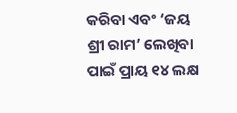କରିବା ଏବଂ ‘ଜୟ ଶ୍ରୀ ରାମ’ ଲେଖିବା ପାଇଁ ପ୍ରାୟ ୧୪ ଲକ୍ଷ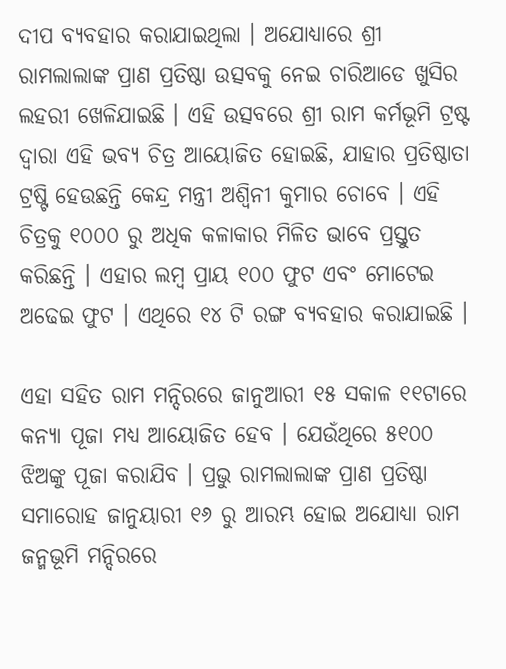ଦୀପ ବ୍ୟବହାର କରାଯାଇଥିଲା । ଅଯୋଧ୍ୟାରେ ଶ୍ରୀ ରାମଲାଲାଙ୍କ ପ୍ରାଣ ପ୍ରତିଷ୍ଠା ଉତ୍ସବକୁ ନେଇ ଚାରିଆଡେ ଖୁସିର ଲହରୀ ଖେଳିଯାଇଛି । ଏହି ଉତ୍ସବରେ ଶ୍ରୀ ରାମ କର୍ମଭୂମି ଟ୍ରଷ୍ଟ ଦ୍ୱାରା ଏହି ଭବ୍ୟ ଚିତ୍ର ଆୟୋଜିତ ହୋଇଛି, ଯାହାର ପ୍ରତିଷ୍ଠାତା ଟ୍ରଷ୍ଟି ହେଉଛନ୍ତି କେନ୍ଦ୍ର ମନ୍ତ୍ରୀ ଅଶ୍ୱିନୀ କୁମାର ଚୋବେ । ଏହି ଚିତ୍ରକୁ ୧୦୦୦ ରୁ ଅଧିକ କଳାକାର ମିଳିତ ଭାବେ ପ୍ରସ୍ତୁତ କରିଛନ୍ତି । ଏହାର ଲମ୍ବ ପ୍ରାୟ ୧୦୦ ଫୁଟ ଏବଂ ମୋଟେଇ ଅଢେଇ ଫୁଟ । ଏଥିରେ ୧୪ ଟି ରଙ୍ଗ ବ୍ୟବହାର କରାଯାଇଛି ।

ଏହା ସହିତ ରାମ ମନ୍ଦିରରେ ଜାନୁଆରୀ ୧୫ ସକାଳ ୧୧ଟାରେ କନ୍ୟା ପୂଜା ମଧ୍ୟ ଆୟୋଜିତ ହେବ । ଯେଉଁଥିରେ ୫୧୦୦ ଝିଅଙ୍କୁ ପୂଜା କରାଯିବ । ପ୍ରଭୁ ରାମଲାଲାଙ୍କ ପ୍ରାଣ ପ୍ରତିଷ୍ଠା ସମାରୋହ ଜାନୁୟାରୀ ୧୬ ରୁ ଆରମ୍ଭ ହୋଇ ଅଯୋଧ୍ୟା ରାମ ଜନ୍ମଭୂମି ମନ୍ଦିରରେ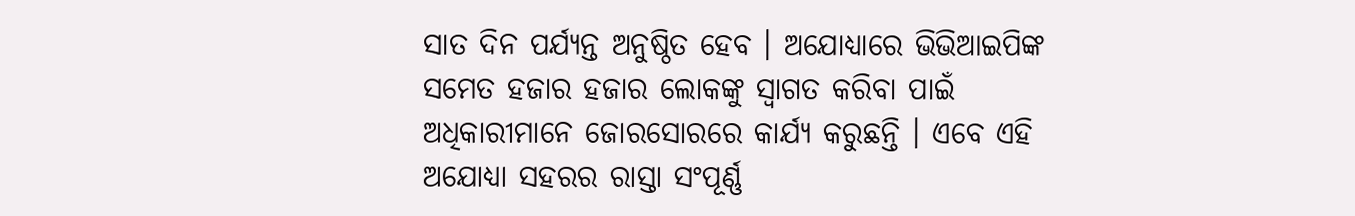ସାତ ଦିନ ପର୍ଯ୍ୟନ୍ତ ଅନୁଷ୍ଠିତ ହେବ । ଅଯୋଧ୍ୟାରେ ଭିଭିଆଇପିଙ୍କ ସମେତ ହଜାର ହଜାର ଲୋକଙ୍କୁ ସ୍ୱାଗତ କରିବା ପାଇଁ ଅଧିକାରୀମାନେ ଜୋରସୋରରେ କାର୍ଯ୍ୟ କରୁଛନ୍ତି । ଏବେ ଏହି ଅଯୋଧ୍ୟା ସହରର ରାସ୍ତା ସଂପୂର୍ଣ୍ଣ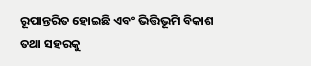ରୂପାନ୍ତରିତ ହୋଇଛି ଏବଂ ଭିତ୍ତିଭୂମି ବିକାଶ ତଥା ସହରକୁ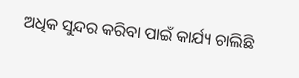ଅଧିକ ସୁନ୍ଦର କରିବା ପାଇଁ କାର୍ଯ୍ୟ ଚାଲିଛି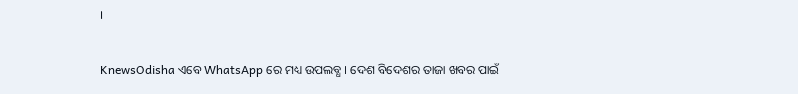।


KnewsOdisha ଏବେ WhatsApp ରେ ମଧ୍ୟ ଉପଲବ୍ଧ । ଦେଶ ବିଦେଶର ତାଜା ଖବର ପାଇଁ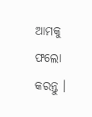ଆମକୁ ଫଲୋ କରନ୍ତୁ ।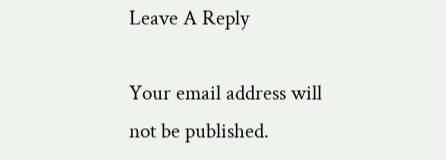Leave A Reply

Your email address will not be published.